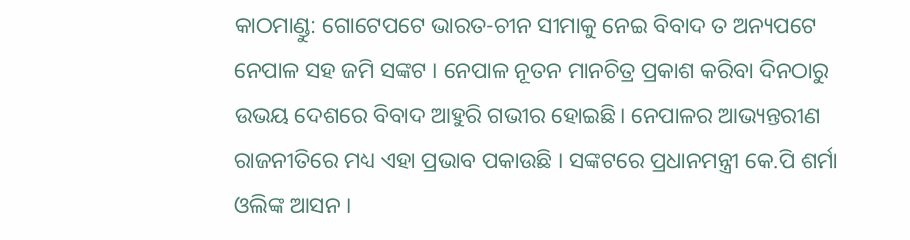କାଠମାଣ୍ଡୁ: ଗୋଟେପଟେ ଭାରତ-ଚୀନ ସୀମାକୁ ନେଇ ବିବାଦ ତ ଅନ୍ୟପଟେ ନେପାଳ ସହ ଜମି ସଙ୍କଟ । ନେପାଳ ନୂତନ ମାନଚିତ୍ର ପ୍ରକାଶ କରିବା ଦିନଠାରୁ ଉଭୟ ଦେଶରେ ବିବାଦ ଆହୁରି ଗଭୀର ହୋଇଛି। ନେପାଳର ଆଭ୍ୟନ୍ତରୀଣ ରାଜନୀତିରେ ମଧ୍ୟ ଏହା ପ୍ରଭାବ ପକାଉଛି । ସଙ୍କଟରେ ପ୍ରଧାନମନ୍ତ୍ରୀ କେ.ପି ଶର୍ମା ଓଲିଙ୍କ ଆସନ ।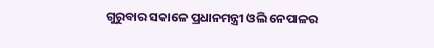ଗୁରୁବାର ସକାଳେ ପ୍ରଧାନମନ୍ତ୍ରୀ ଓଲି ନେପାଳର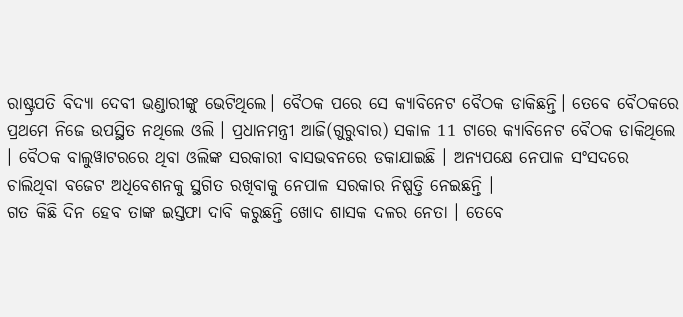ରାଷ୍ଟ୍ରପତି ବିଦ୍ୟା ଦେବୀ ଭଣ୍ଡାରୀଙ୍କୁ ଭେଟିଥିଲେ। ବୈଠକ ପରେ ସେ କ୍ୟାବିନେଟ ବୈଠକ ଡାକିଛନ୍ତି। ତେବେ ବୈଠକରେ ପ୍ରଥମେ ନିଜେ ଉପସ୍ଥିତ ନଥିଲେ ଓଲି । ପ୍ରଧାନମନ୍ତ୍ରୀ ଆଜି(ଗୁରୁବାର) ସକାଳ 11 ଟାରେ କ୍ୟାବିନେଟ ବୈଠକ ଡାକିଥିଲେ । ବୈଠକ ବାଲୁୱାଟରରେ ଥିବା ଓଲିଙ୍କ ସରକାରୀ ବାସଭବନରେ ଡକାଯାଇଛି । ଅନ୍ୟପକ୍ଷେ ନେପାଳ ସଂସଦରେ ଚାଲିଥିବା ବଜେଟ ଅଧିବେଶନକୁ ସ୍ଥଗିତ ରଖିବାକୁ ନେପାଳ ସରକାର ନିଷ୍ପତ୍ତି ନେଇଛନ୍ତି ।
ଗତ କିଛି ଦିନ ହେବ ତାଙ୍କ ଇସ୍ତଫା ଦାବି କରୁଛନ୍ତି ଖୋଦ ଶାସକ ଦଳର ନେତା । ତେବେ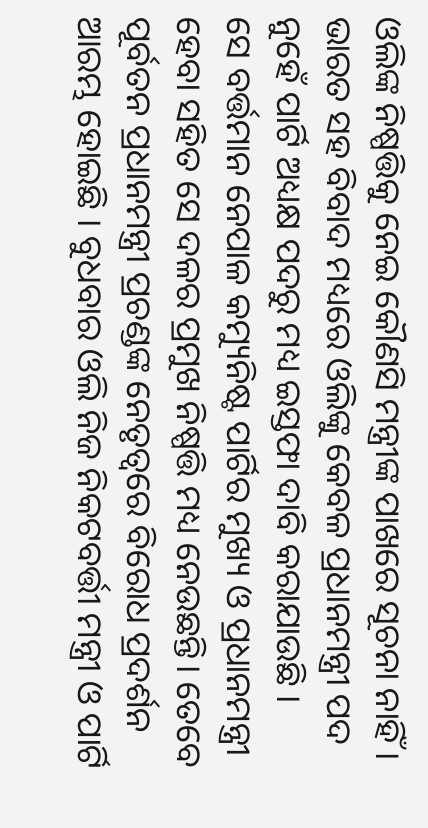ଓଲିଙ୍କ ନିଷ୍ପତ୍ତିକୁ ନେଇ କୌଣସି ମନ୍ତ୍ରୀଙ୍କ ପାଖରେ ସୂଚନା ନାହିଁ । ଭାରତ ସହ ବିବାଦ ମଧ୍ୟରେ ଓଲିଙ୍କୁ କେବଳ ପ୍ରଧାନମନ୍ତ୍ରୀ ପଦ ନୁହେଁ ପାର୍ଟି ଅଧ୍ୟକ୍ଷ ପଦରୁ ମଧ୍ୟ ଇସ୍ତଫା ଦାବି କରାଯାଉଛି ।
ସେ ବର୍ତ୍ତମାନ ନେପାଳ କମ୍ୟୁନିଷ୍ଟ ପାର୍ଟିର ମୁଖ୍ୟ ଓ ପ୍ରଧାନମନ୍ତ୍ରୀ ହେବା ସହିତ ସେ ଦଳର ପ୍ରମୁଖ ନିଷ୍ପତ୍ତି ମଧ୍ୟ ନେଉଛନ୍ତି। ତେବେ ପୂର୍ବତନ ପ୍ରଧାନମନ୍ତ୍ରୀ ପ୍ରଚଣ୍ଡଙ୍କ ନେତୃତ୍ବରେ ବିରୋଧ ପ୍ରଦର୍ଶନ ଆରମ୍ଭ ହୋଇଛି । ବୁଧବାର ଓଲି ନିଜ ନିକଟବର୍ତ୍ତୀ ମନ୍ତ୍ରୀ ଓ ପାର୍ଟି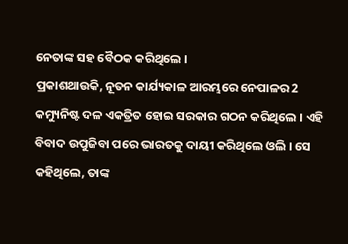ନେତାଙ୍କ ସହ ବୈଠକ କରିଥିଲେ ।
ପ୍ରକାଶଥାଉକି, ନୂତନ କାର୍ଯ୍ୟକାଳ ଆରମ୍ଭରେ ନେପାଳର 2 କମ୍ୟୁନିଷ୍ଟ ଦଳ ଏକତ୍ରିତ ହୋଇ ସରକାର ଗଠନ କରିଥିଲେ । ଏହି ବିବାଦ ଉପୁଜିବା ପରେ ଭାରତକୁ ଦାୟୀ କରିଥିଲେ ଓଲି । ସେ କହିଥିଲେ, ତାଙ୍କ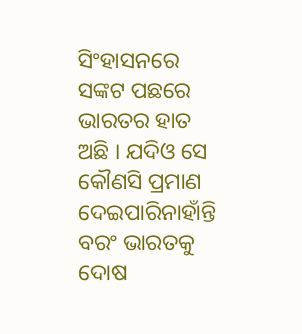ସିଂହାସନରେ ସଙ୍କଟ ପଛରେ ଭାରତର ହାତ ଅଛି । ଯଦିଓ ସେ କୌଣସି ପ୍ରମାଣ ଦେଇପାରିନାହାଁନ୍ତି ବରଂ ଭାରତକୁ ଦୋଷ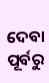ଦେବା ପୂର୍ବରୁ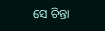ସେ ଚିନ୍ତା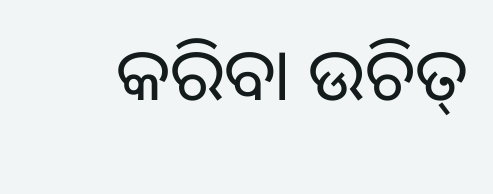କରିବା ଉଚିତ୍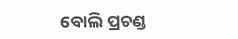ବୋଲି ପ୍ରଚଣ୍ଡ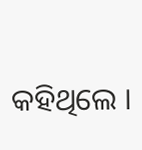କହିଥିଲେ ।